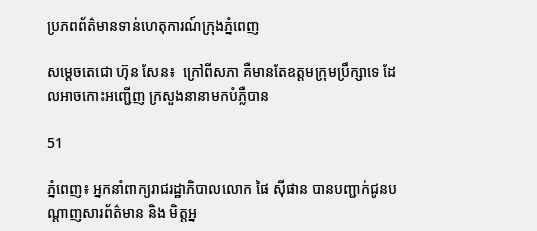ប្រភពព័ត៌មានទាន់ហេតុការណ៍ក្រុងភ្នំពេញ

សម្តេចតេជោ ហ៊ុន សែន៖  ក្រៅពីសភា គឺមានតែឧត្តមក្រុមប្រឹក្សាទេ ដែលអាចកោះអញ្ជើញ ក្រសួងនានាមកបំភ្លឺបាន

51

ភ្នំពេញ៖ អ្នកនាំពាក្យរាជរដ្ឋាភិបាលលោក ផៃ ស៊ីផាន បានបញ្ជាក់ជូនបណ្ដាញសារព័ត៌មាន និង មិត្តអ្ន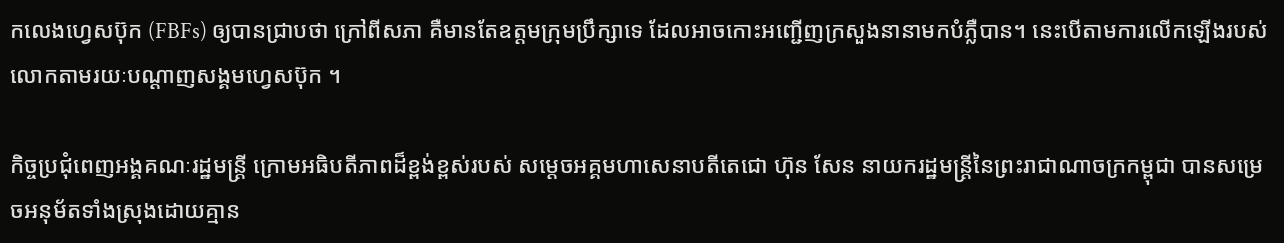កលេងហ្វេសប៊ុក (FBFs) ឲ្យបានជ្រាបថា ក្រៅពីសភា គឺមានតែឧត្តមក្រុមប្រឹក្សាទេ ដែលអាចកោះអញ្ជើញក្រសួងនានាមកបំភ្លឺបាន។ នេះបើតាមការលើកឡើងរបស់លោកតាមរយៈបណ្ដាញសង្គមហ្វេសប៊ុក ។

កិច្ចប្រជុំពេញអង្គគណៈរដ្ឋមន្រ្តី ក្រោមអធិបតីភាពដ៏ខ្ពង់ខ្ពស់របស់ សម្តេចអគ្គមហាសេនាបតីតេជោ ហ៊ុន សែន នាយករដ្ឋមន្រ្តីនៃព្រះរាជាណាចក្រកម្ពុជា បានសម្រេចអនុម័តទាំងស្រុងដោយគ្មាន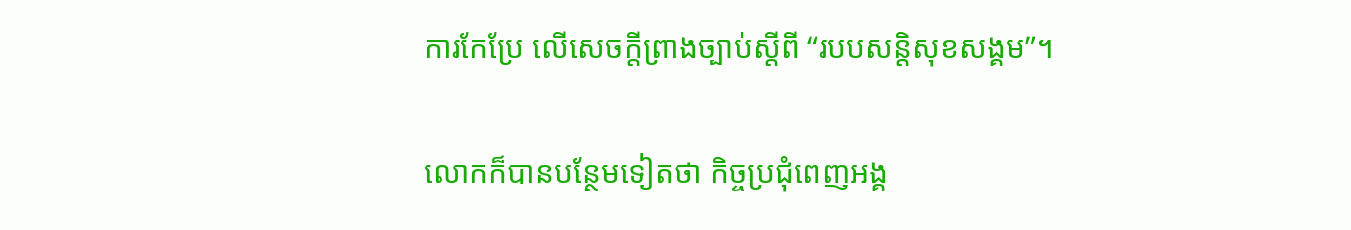ការកែប្រែ លើសេចក្តីព្រាងច្បាប់ស្តីពី “របបសន្តិសុខសង្គម”។

លោកក៏បានបន្ថែមទៀតថា កិច្ចប្រជុំពេញអង្គ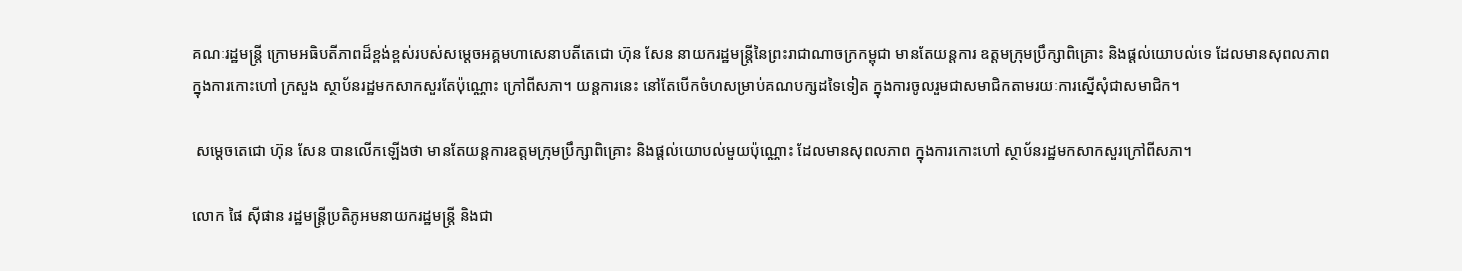គណៈរដ្ឋមន្រ្តី ក្រោមអធិបតីភាពដ៏ខ្ពង់ខ្ពស់របស់សម្តេចអគ្គមហាសេនាបតីតេជោ ហ៊ុន សែន នាយករដ្ឋមន្រ្តីនៃព្រះរាជាណាចក្រកម្ពុជា មានតែយន្តការ ឧត្តមក្រុមប្រឹក្សាពិគ្រោះ និងផ្តល់យោបល់ទេ ដែលមានសុពលភាព ក្នុងការកោះហៅ ក្រសួង ស្ថាប័នរដ្ឋមកសាកសួរតែប៉ុណ្ណោះ ក្រៅពីសភា។ យន្តការនេះ នៅតែបើកចំហសម្រាប់គណបក្សដទៃទៀត ក្នុងការចូលរួមជាសមាជិកតាមរយៈការស្នើសុំជាសមាជិក។

 សម្តេចតេជោ ហ៊ុន សែន បានលើកឡើងថា មានតែយន្តការឧត្តមក្រុមប្រឹក្សាពិគ្រោះ និងផ្តល់យោបល់មួយប៉ុណ្ណោះ ដែលមានសុពលភាព ក្នុងការកោះហៅ ស្ថាប័នរដ្ឋមកសាកសួរក្រៅពីសភា។

លោក ផៃ ស៊ីផាន រដ្ឋមន្ត្រីប្រតិភូអមនាយករដ្ឋមន្ត្រី និងជា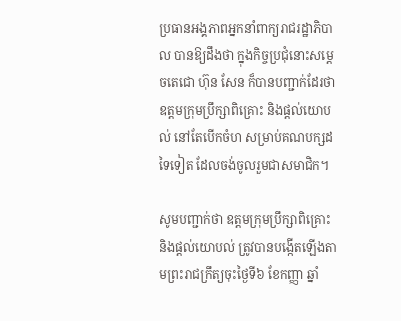ប្រធានអង្គភាពអ្នកនាំពាក្យរាជរដ្ឋាភិបាល បានឱ្យដឹងថា ក្នុងកិច្ចប្រជុំនោះសម្តេចតេជោ ហ៊ុន សែន ក៏បានបញ្ជាក់ដែរថា ឧត្តមក្រុមប្រឹក្សាពិគ្រោះ និងផ្តល់យោបល់ នៅតែបើកចំហ សម្រាប់គណបក្សដទៃទៀត ដែលចង់ចូលរួមជាសមាជិក។

សូមបញ្ជាក់ថា ឧត្តមក្រុមប្រឹក្សាពិគ្រោះ និងផ្តល់យោបល់ ត្រូវបានបង្កើតឡើងតាមព្រះរាជក្រឹត្យចុះថ្ងៃទី៦ ខែកញ្ញា ឆ្នាំ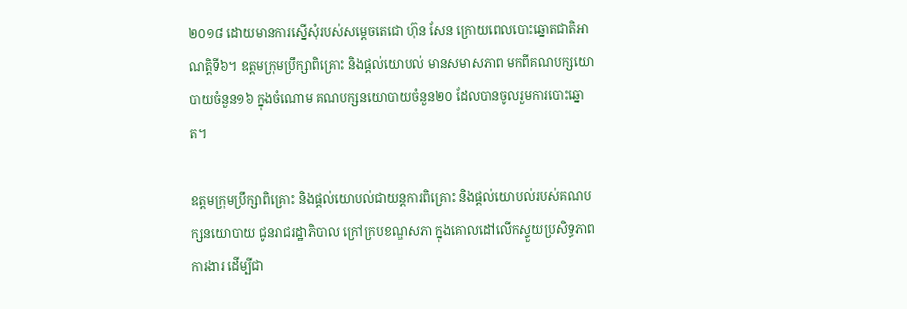២០១៨ ដោយមានការស្នើសុំរបស់សម្តេចតេជោ ហ៊ុន សែន ក្រោយពេលបោះឆ្នោតជាតិអាណត្តិទី៦។ ឧត្តមក្រុមប្រឹក្សាពិគ្រោះ និងផ្តល់យោបល់ មានសមាសភាព មកពីគណបក្សយោបាយចំនួន១៦ ក្នុងចំណោម គណបក្សនយោបាយចំនួន២០ ដែលបានចូលរួមការបោះឆ្នោត។

ឧត្តមក្រុមប្រឹក្សាពិគ្រោះ និងផ្តល់យោបល់ជាយន្តការពិគ្រោះ និងផ្តល់យោបល់របស់គណបក្សនយោបាយ ជូនរាជរដ្ឋាភិបាល ក្រៅក្របខណ្ឌសភា ក្នុងគោលដៅលើកស្ទួយប្រសិទ្ធភាពការងារ ដើម្បីជា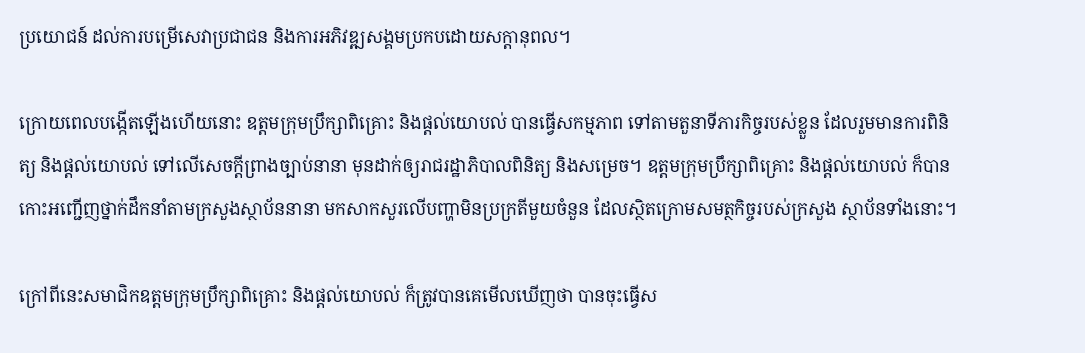ប្រយោជន៍ ដល់ការបម្រើសេវាប្រជាជន និងការអភិវឌ្ឍសង្គមប្រកបដោយសក្តានុពល។

ក្រោយពេលបង្កើតឡើងហើយនោះ ឧត្តមក្រុមប្រឹក្សាពិគ្រោះ និងផ្តល់យោបល់ បានធ្វើសកម្មភាព ទៅតាមតួនាទីភារកិច្ចរបស់ខ្លួន ដែលរួមមានការពិនិត្យ និងផ្តល់យោបល់ ទៅលើសេចក្តីព្រាងច្បាប់នានា មុនដាក់ឲ្យរាជរដ្ឋាភិបាលពិនិត្យ និងសម្រេច។ ឧត្តមក្រុមប្រឹក្សាពិគ្រោះ និងផ្តល់យោបល់ ក៏បានកោះអញ្ជើញថ្នាក់ដឹកនាំតាមក្រសួងស្ថាប័ននានា មកសាកសួរលើបញ្ហាមិនប្រក្រតីមួយចំនួន ដែលស្ថិតក្រោមសមត្ថកិច្ចរបស់ក្រសួង ស្ថាប័នទាំងនោះ។

ក្រៅពីនេះសមាជិកឧត្តមក្រុមប្រឹក្សាពិគ្រោះ និងផ្តល់យោបល់ ក៏ត្រូវបានគេមើលឃើញថា បានចុះធ្វើស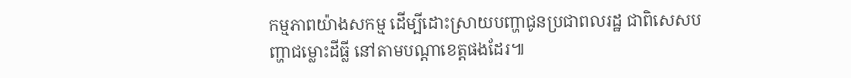កម្មភាពយ៉ាងសកម្ម ដើម្បីដោះស្រាយបញ្ហាជូនប្រជាពលរដ្ឋ ជាពិសេសបញ្ហាជម្លោះដីធ្លី នៅតាមបណ្តាខេត្តផងដែរ៕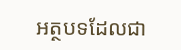អត្ថបទដែលជា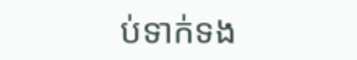ប់ទាក់ទង